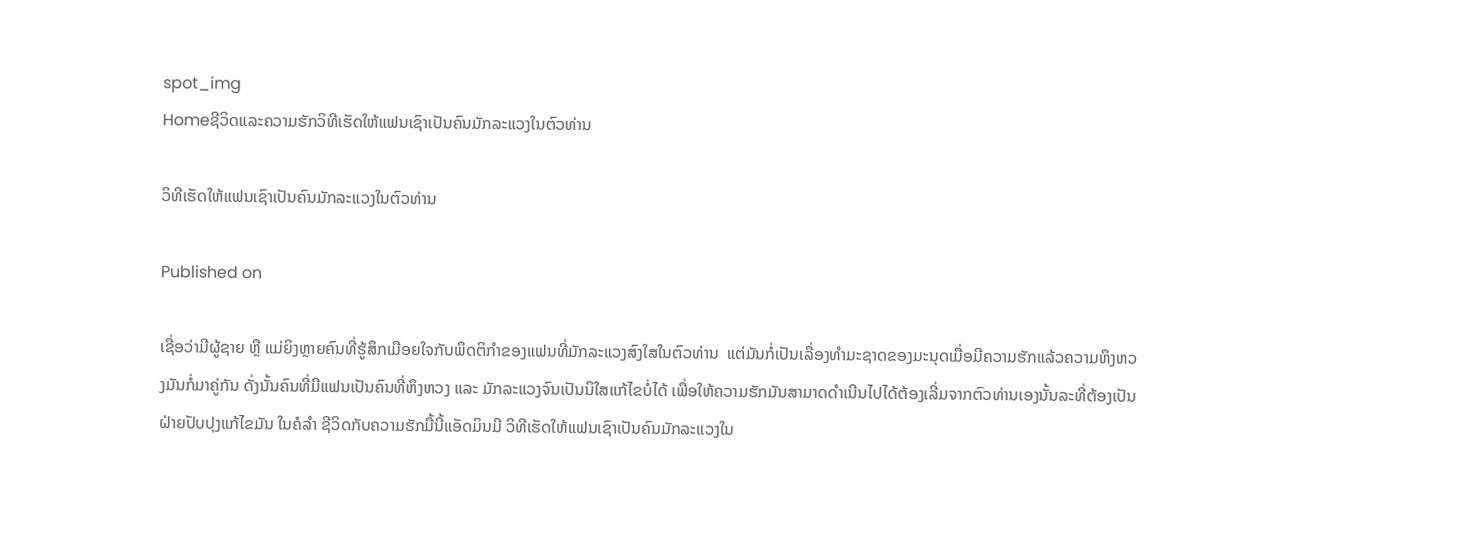spot_img
Homeຊີວິດແລະຄວາມຮັກວິທີເຮັດໃຫ້ແຟນເຊົາເປັນຄົນມັກລະແວງໃນຕົວທ່ານ

ວິທີເຮັດໃຫ້ແຟນເຊົາເປັນຄົນມັກລະແວງໃນຕົວທ່ານ

Published on

ເຊື່ອວ່າມີຜູ້ຊາຍ ຫຼື ແມ່ຍິງຫຼາຍຄົນທີ່ຮູ້ສຶກເມືອຍໃຈກັບພຶດຕິກຳຂອງແຟນທີ່ມັກລະແວງສົງໃສໃນຕົວທ່ານ  ແຕ່ມັນກໍ່ເປັນເລື່ອງທຳມະຊາດຂອງມະນຸດເມື່ອມີຄວາມຮັກແລ້ວຄວາມຫຶງຫວງມັນກໍ່ມາຄູ່ກັນ ດັ່ງນັ້ນຄົນທີ່ມີແຟນເປັນຄົນທີ່ຫຶງຫວງ ແລະ ມັກລະແວງຈົນເປັນນິໃສແກ້ໄຂບໍ່ໄດ້ ເພື່ອໃຫ້ຄວາມຮັກມັນສາມາດດຳເນີນໄປໄດ້ຕ້ອງເລີ່ມຈາກຕົວທ່ານເອງນັ້ນລະທີ່ຕ້ອງເປັນຝ່າຍປັບປຸງແກ້ໄຂມັນ ໃນຄໍລຳ ຊີວິດກັບຄວາມຮັກມື້ນີ້ແອັດມິນມີ ວິທີເຮັດໃຫ້ແຟນເຊົາເປັນຄົນມັກລະແວງໃນ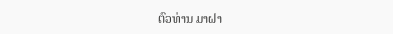ຕົວທ່ານ ມາຝາ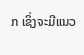ກ ເຊິ່ງຈະມີແນວ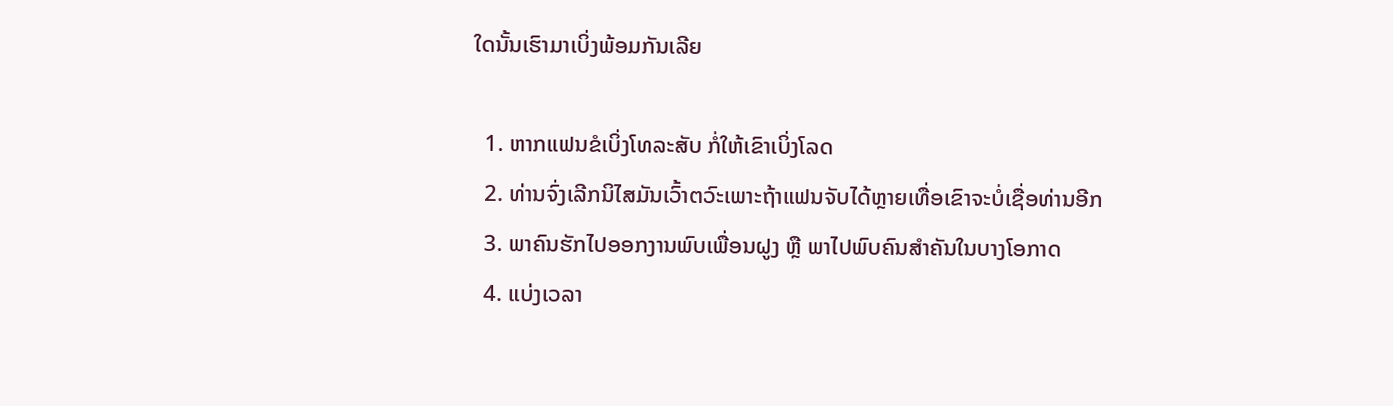ໃດນັ້ນເຮົາມາເບິ່ງພ້ອມກັນເລີຍ

  1. ຫາກແຟນຂໍເບິ່ງໂທລະສັບ ກໍ່ໃຫ້ເຂົາເບິ່ງໂລດ
  2. ທ່ານຈົ່ງເລີກນິໄສມັນເວົ້າຕວົະເພາະຖ້າແຟນຈັບໄດ້ຫຼາຍເທື່ອເຂົາຈະບໍ່ເຊື່ອທ່ານອີກ
  3. ພາຄົນຮັກໄປອອກງານພົບເພື່ອນຝູງ ຫຼື ພາໄປພົບຄົນສຳຄັນໃນບາງໂອກາດ
  4. ແບ່ງເວລາ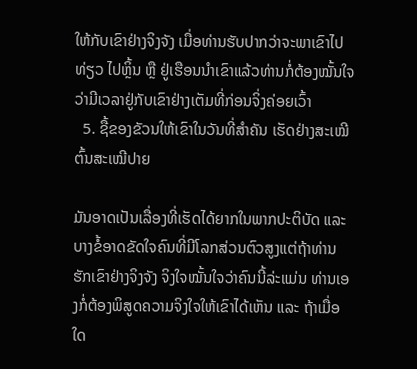ໃຫ້ກັບເຂົາຢ່າງຈິງຈັງ ເມື່ອທ່ານຮັບປາກວ່າຈະພາເຂົາໄປທ່ຽວ ໄປຫຼິ້ນ ຫຼື ຢູ່ເຮືອນນຳເຂົາແລ້ວທ່ານກໍ່ຕ້ອງໝັ້ນໃຈວ່າມີເວລາຢູ່ກັບເຂົາຢ່າງເຕັມທີ່ກ່ອນຈິ່ງຄ່ອຍເວົ້າ
  5. ຊື້ຂອງຂັວນໃຫ້ເຂົາໃນວັນທີ່ສຳຄັນ ເຮັດຢ່າງສະເໝີຕົ້ນສະເໝີປາຍ

ມັນອາດເປັນເລື່ອງທີ່ເຮັດໄດ້ຍາກໃນພາກປະຕິບັດ ແລະ ບາງຂໍ້ອາດຂັດໃຈຄົນທີ່ມີໂລກສ່ວນຕົວສູງແຕ່ຖ້າທ່ານຮັກເຂົາຢ່າງຈິງຈັງ ຈິງໃຈໝັ້ນໃຈວ່າຄົນນີ້ລ່ະແມ່ນ ທ່ານເອງກໍ່ຕ້ອງພິສູດຄວາມຈິງໃຈໃຫ້ເຂົາໄດ້ເຫັນ ແລະ ຖ້າເມື່ອໃດ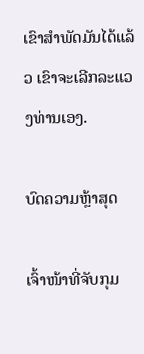ເຂົາສຳພັດມັນໄດ້ແລ້ວ ເຂົາຈະເລີກລະແວງທ່ານເອງ.

ບົດຄວາມຫຼ້າສຸດ

ເຈົ້າໜ້າທີ່ຈັບກຸມ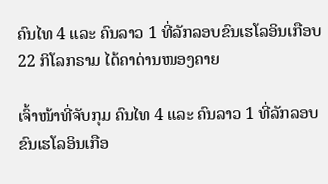ຄົນໄທ 4 ແລະ ຄົນລາວ 1 ທີ່ລັກລອບຂົນເຮໂລອິນເກືອບ 22 ກິໂລກຣາມ ໄດ້ຄາດ່ານໜອງຄາຍ

ເຈົ້າໜ້າທີ່ຈັບກຸມ ຄົນໄທ 4 ແລະ ຄົນລາວ 1 ທີ່ລັກລອບຂົນເຮໂລອິນເກືອ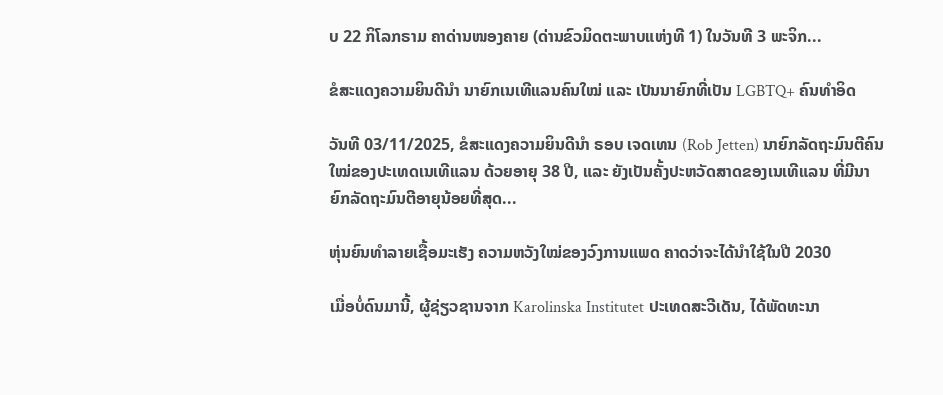ບ 22 ກິໂລກຣາມ ຄາດ່ານໜອງຄາຍ (ດ່ານຂົວມິດຕະພາບແຫ່ງທີ 1) ໃນວັນທີ 3 ພະຈິກ...

ຂໍສະແດງຄວາມຍິນດີນຳ ນາຍົກເນເທີແລນຄົນໃໝ່ ແລະ ເປັນນາຍົກທີ່ເປັນ LGBTQ+ ຄົນທຳອິດ

ວັນທີ 03/11/2025, ຂໍສະແດງຄວາມຍິນດີນຳ ຣອບ ເຈດເທນ (Rob Jetten) ນາຍົກລັດຖະມົນຕີຄົນໃໝ່ຂອງປະເທດເນເທີແລນ ດ້ວຍອາຍຸ 38 ປີ, ແລະ ຍັງເປັນຄັ້ງປະຫວັດສາດຂອງເນເທີແລນ ທີ່ມີນາຍົກລັດຖະມົນຕີອາຍຸນ້ອຍທີ່ສຸດ...

ຫຸ່ນຍົນທຳລາຍເຊື້ອມະເຮັງ ຄວາມຫວັງໃໝ່ຂອງວົງການແພດ ຄາດວ່າຈະໄດ້ນໍາໃຊ້ໃນປີ 2030

ເມື່ອບໍ່ດົນມານີ້, ຜູ້ຊ່ຽວຊານຈາກ Karolinska Institutet ປະເທດສະວີເດັນ, ໄດ້ພັດທະນາ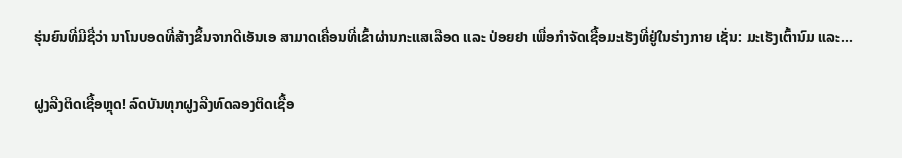ຮຸ່ນຍົນທີ່ມີຊື່ວ່າ ນາໂນບອດທີ່ສ້າງຂຶ້ນຈາກດີເອັນເອ ສາມາດເຄື່ອນທີ່ເຂົ້າຜ່ານກະແສເລືອດ ແລະ ປ່ອຍຢາ ເພື່ອກຳຈັດເຊື້ອມະເຮັງທີ່ຢູ່ໃນຮ່າງກາຍ ເຊັ່ນ: ມະເຮັງເຕົ້ານົມ ແລະ...

ຝູງລີງຕິດເຊື້ອຫຼຸດ! ລົດບັນທຸກຝູງລີງທົດລອງຕິດເຊື້ອ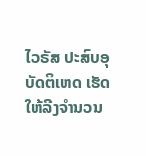ໄວຣັສ ປະສົບອຸບັດຕິເຫດ ເຮັດໃຫ້ລີງຈຳນວນ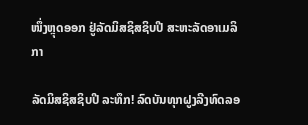ໜຶ່ງຫຼຸດອອກ ຢູ່ລັດມິສຊິສຊິບປີ ສະຫະລັດອາເມລິກາ

ລັດມິສຊິສຊິບປີ ລະທຶກ! ລົດບັນທຸກຝູງລີງທົດລອ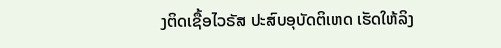ງຕິດເຊື້ອໄວຣັສ ປະສົບອຸບັດຕິເຫດ ເຮັດໃຫ້ລິງ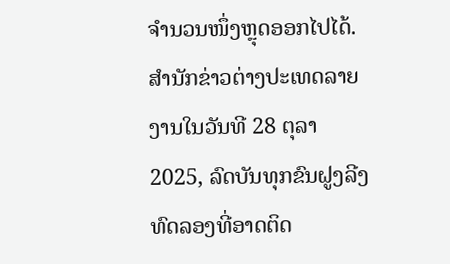ຈຳນວນໜຶ່ງຫຼຸດອອກໄປໄດ້. ສຳນັກຂ່າວຕ່າງປະເທດລາຍງານໃນວັນທີ 28 ຕຸລາ 2025, ລົດບັນທຸກຂົນຝູງລີງທົດລອງທີ່ອາດຕິດ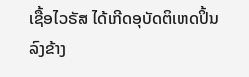ເຊື້ອໄວຣັສ ໄດ້ເກີດອຸບັດຕິເຫດປິ້ນລົງຂ້າງ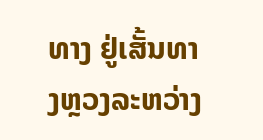ທາງ ຢູ່ເສັ້ນທາງຫຼວງລະຫວ່າງ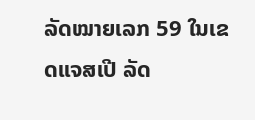ລັດໝາຍເລກ 59 ໃນເຂດແຈສເປີ ລັດ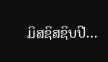ມິສຊິສຊິບປີ...